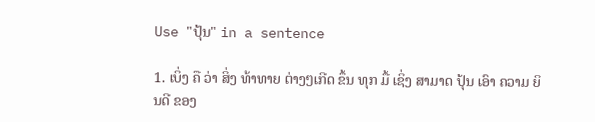Use "ປຸ້ນ" in a sentence

1. ເບິ່ງ ຄື ວ່າ ສິ່ງ ທ້າທາຍ ຕ່າງໆເກີດ ຂຶ້ນ ທຸກ ມື້ ເຊິ່ງ ສາມາດ ປຸ້ນ ເອົາ ຄວາມ ຍິນດີ ຂອງ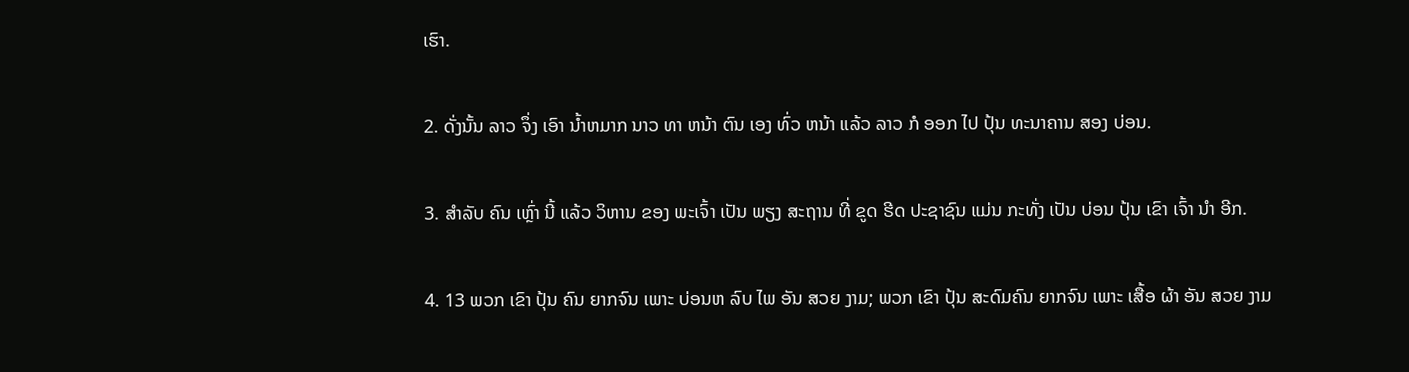ເຮົາ.

2. ດັ່ງນັ້ນ ລາວ ຈຶ່ງ ເອົາ ນ້ຳຫມາກ ນາວ ທາ ຫນ້າ ຕົນ ເອງ ທົ່ວ ຫນ້າ ແລ້ວ ລາວ ກໍ ອອກ ໄປ ປຸ້ນ ທະນາຄານ ສອງ ບ່ອນ.

3. ສໍາລັບ ຄົນ ເຫຼົ່າ ນີ້ ແລ້ວ ວິຫານ ຂອງ ພະເຈົ້າ ເປັນ ພຽງ ສະຖານ ທີ່ ຂູດ ຮີດ ປະຊາຊົນ ແມ່ນ ກະທັ່ງ ເປັນ ບ່ອນ ປຸ້ນ ເຂົາ ເຈົ້າ ນໍາ ອີກ.

4. 13 ພວກ ເຂົາ ປຸ້ນ ຄົນ ຍາກຈົນ ເພາະ ບ່ອນຫ ລົບ ໄພ ອັນ ສວຍ ງາມ; ພວກ ເຂົາ ປຸ້ນ ສະດົມຄົນ ຍາກຈົນ ເພາະ ເສື້ອ ຜ້າ ອັນ ສວຍ ງາມ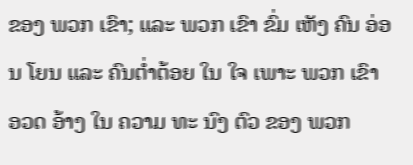ຂອງ ພວກ ເຂົາ; ແລະ ພວກ ເຂົາ ຂົ່ມ ເຫັງ ຄົນ ອ່ອນ ໂຍນ ແລະ ຄົນຕ່ຳຕ້ອຍ ໃນ ໃຈ ເພາະ ພວກ ເຂົາ ອວດ ອ້າງ ໃນ ຄວາມ ທະ ນົງ ຕົວ ຂອງ ພວກ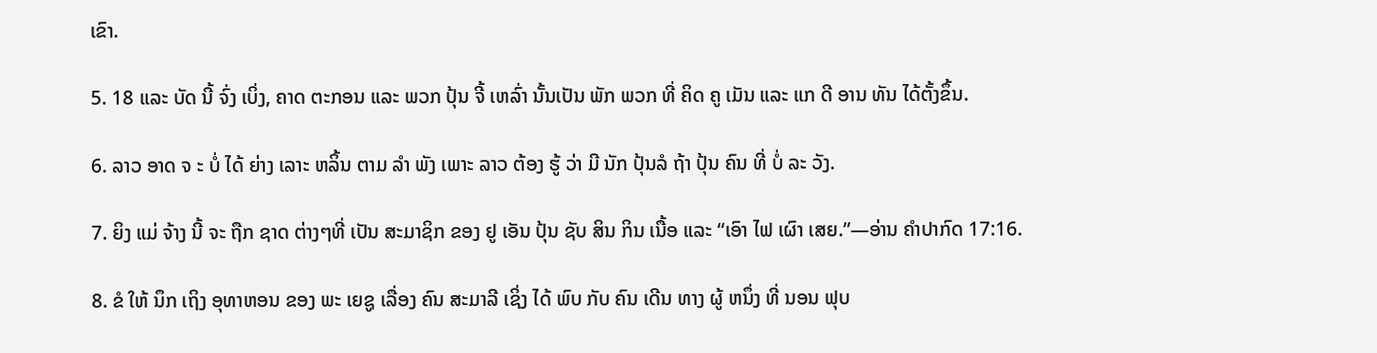ເຂົາ.

5. 18 ແລະ ບັດ ນີ້ ຈົ່ງ ເບິ່ງ, ຄາດ ຕະກອນ ແລະ ພວກ ປຸ້ນ ຈີ້ ເຫລົ່າ ນັ້ນເປັນ ພັກ ພວກ ທີ່ ຄິດ ຄູ ເມັນ ແລະ ແກ ດີ ອານ ທັນ ໄດ້ຕັ້ງຂຶ້ນ.

6. ລາວ ອາດ ຈ ະ ບໍ່ ໄດ້ ຍ່າງ ເລາະ ຫລິ້ນ ຕາມ ລໍາ ພັງ ເພາະ ລາວ ຕ້ອງ ຮູ້ ວ່າ ມີ ນັກ ປຸ້ນລໍ ຖ້າ ປຸ້ນ ຄົນ ທີ່ ບໍ່ ລະ ວັງ.

7. ຍິງ ແມ່ ຈ້າງ ນີ້ ຈະ ຖືກ ຊາດ ຕ່າງໆທີ່ ເປັນ ສະມາຊິກ ຂອງ ຢູ ເອັນ ປຸ້ນ ຊັບ ສິນ ກິນ ເນື້ອ ແລະ “ເອົາ ໄຟ ເຜົາ ເສຍ.”—ອ່ານ ຄໍາປາກົດ 17:16.

8. ຂໍ ໃຫ້ ນຶກ ເຖິງ ອຸທາຫອນ ຂອງ ພະ ເຍຊູ ເລື່ອງ ຄົນ ສະມາລີ ເຊິ່ງ ໄດ້ ພົບ ກັບ ຄົນ ເດີນ ທາງ ຜູ້ ຫນຶ່ງ ທີ່ ນອນ ຟຸບ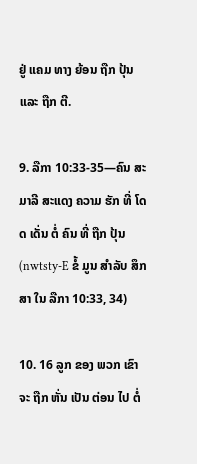ຢູ່ ແຄມ ທາງ ຍ້ອນ ຖືກ ປຸ້ນ ແລະ ຖືກ ຕີ.

9. ລືກາ 10:33-35—ຄົນ ສະມາລີ ສະແດງ ຄວາມ ຮັກ ທີ່ ໂດດ ເດັ່ນ ຕໍ່ ຄົນ ທີ່ ຖືກ ປຸ້ນ (nwtsty-E ຂໍ້ ມູນ ສໍາລັບ ສຶກສາ ໃນ ລືກາ 10:33, 34)

10. 16 ລູກ ຂອງ ພວກ ເຂົາ ຈະ ຖືກ ຫັ່ນ ເປັນ ຕ່ອນ ໄປ ຕໍ່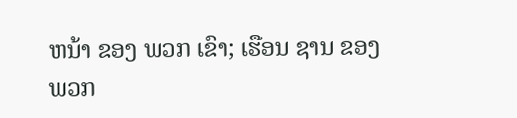ຫນ້າ ຂອງ ພວກ ເຂົາ; ເຮືອນ ຊານ ຂອງ ພວກ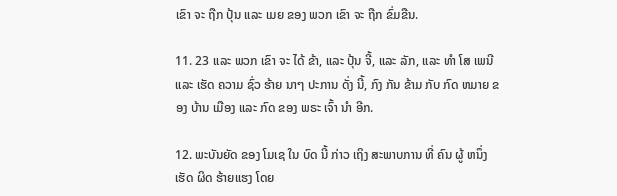ເຂົາ ຈະ ຖືກ ປຸ້ນ ແລະ ເມຍ ຂອງ ພວກ ເຂົາ ຈະ ຖືກ ຂົ່ມຂືນ.

11. 23 ແລະ ພວກ ເຂົາ ຈະ ໄດ້ ຂ້າ, ແລະ ປຸ້ນ ຈີ້, ແລະ ລັກ, ແລະ ທໍາ ໂສ ເພນີ ແລະ ເຮັດ ຄວາມ ຊົ່ວ ຮ້າຍ ນາໆ ປະການ ດັ່ງ ນີ້, ກົງ ກັນ ຂ້າມ ກັບ ກົດ ຫມາຍ ຂອງ ບ້ານ ເມືອງ ແລະ ກົດ ຂອງ ພຣະ ເຈົ້າ ນໍາ ອີກ.

12. ພະບັນຍັດ ຂອງ ໂມເຊ ໃນ ບົດ ນີ້ ກ່າວ ເຖິງ ສະພາບການ ທີ່ ຄົນ ຜູ້ ຫນຶ່ງ ເຮັດ ຜິດ ຮ້າຍແຮງ ໂດຍ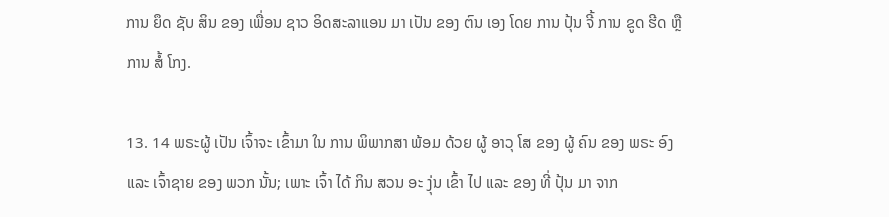ການ ຍຶດ ຊັບ ສິນ ຂອງ ເພື່ອນ ຊາວ ອິດສະລາແອນ ມາ ເປັນ ຂອງ ຕົນ ເອງ ໂດຍ ການ ປຸ້ນ ຈີ້ ການ ຂູດ ຮີດ ຫຼື ການ ສໍ້ ໂກງ.

13. 14 ພຣະຜູ້ ເປັນ ເຈົ້າຈະ ເຂົ້າມາ ໃນ ການ ພິພາກສາ ພ້ອມ ດ້ວຍ ຜູ້ ອາວຸ ໂສ ຂອງ ຜູ້ ຄົນ ຂອງ ພຣະ ອົງ ແລະ ເຈົ້າຊາຍ ຂອງ ພວກ ນັ້ນ; ເພາະ ເຈົ້າ ໄດ້ ກິນ ສວນ ອະ ງຸ່ນ ເຂົ້າ ໄປ ແລະ ຂອງ ທີ່ ປຸ້ນ ມາ ຈາກ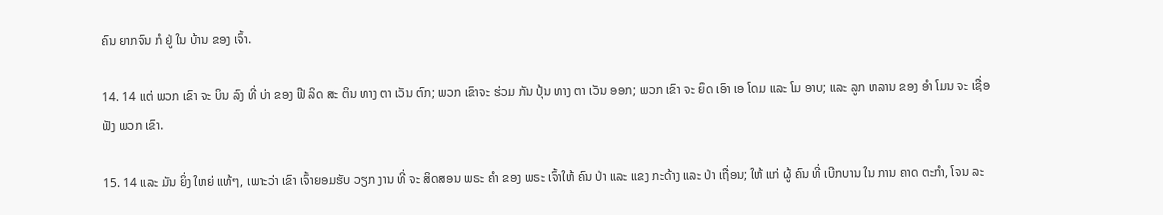ຄົນ ຍາກຈົນ ກໍ ຢູ່ ໃນ ບ້ານ ຂອງ ເຈົ້າ.

14. 14 ແຕ່ ພວກ ເຂົາ ຈະ ບິນ ລົງ ທີ່ ບ່າ ຂອງ ຟີ ລິດ ສະ ຕິນ ທາງ ຕາ ເວັນ ຕົກ; ພວກ ເຂົາຈະ ຮ່ວມ ກັນ ປຸ້ນ ທາງ ຕາ ເວັນ ອອກ; ພວກ ເຂົາ ຈະ ຍຶດ ເອົາ ເອ ໂດມ ແລະ ໂມ ອາບ; ແລະ ລູກ ຫລານ ຂອງ ອໍາ ໂມນ ຈະ ເຊື່ອ ຟັງ ພວກ ເຂົາ.

15. 14 ແລະ ມັນ ຍິ່ງ ໃຫຍ່ ແທ້ໆ, ເພາະວ່າ ເຂົາ ເຈົ້າຍອມຮັບ ວຽກ ງານ ທີ່ ຈະ ສິດສອນ ພຣະ ຄໍາ ຂອງ ພຣະ ເຈົ້າໃຫ້ ຄົນ ປ່າ ແລະ ແຂງ ກະດ້າງ ແລະ ປ່າ ເຖື່ອນ; ໃຫ້ ແກ່ ຜູ້ ຄົນ ທີ່ ເບີກບານ ໃນ ການ ຄາດ ຕະກໍາ, ໂຈນ ລະ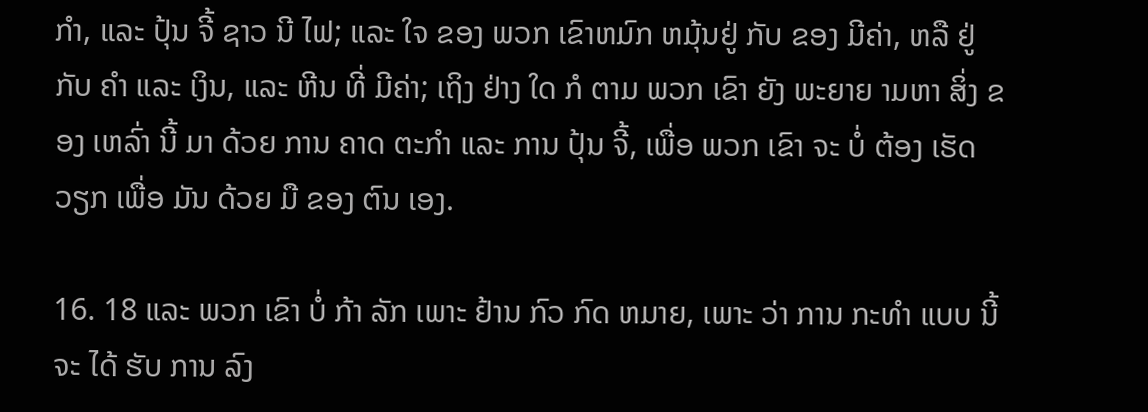ກໍາ, ແລະ ປຸ້ນ ຈີ້ ຊາວ ນີ ໄຟ; ແລະ ໃຈ ຂອງ ພວກ ເຂົາຫມົກ ຫມຸ້ນຢູ່ ກັບ ຂອງ ມີຄ່າ, ຫລື ຢູ່ ກັບ ຄໍາ ແລະ ເງິນ, ແລະ ຫີນ ທີ່ ມີຄ່າ; ເຖິງ ຢ່າງ ໃດ ກໍ ຕາມ ພວກ ເຂົາ ຍັງ ພະຍາຍ າມຫາ ສິ່ງ ຂອງ ເຫລົ່າ ນີ້ ມາ ດ້ວຍ ການ ຄາດ ຕະກໍາ ແລະ ການ ປຸ້ນ ຈີ້, ເພື່ອ ພວກ ເຂົາ ຈະ ບໍ່ ຕ້ອງ ເຮັດ ວຽກ ເພື່ອ ມັນ ດ້ວຍ ມື ຂອງ ຕົນ ເອງ.

16. 18 ແລະ ພວກ ເຂົາ ບໍ່ ກ້າ ລັກ ເພາະ ຢ້ານ ກົວ ກົດ ຫມາຍ, ເພາະ ວ່າ ການ ກະທໍາ ແບບ ນີ້ ຈະ ໄດ້ ຮັບ ການ ລົງ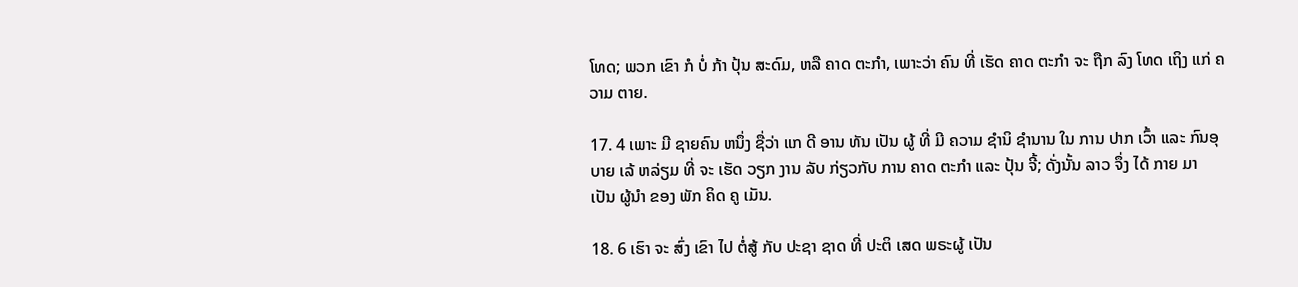ໂທດ; ພວກ ເຂົາ ກໍ ບໍ່ ກ້າ ປຸ້ນ ສະດົມ, ຫລື ຄາດ ຕະກໍາ, ເພາະວ່າ ຄົນ ທີ່ ເຮັດ ຄາດ ຕະກໍາ ຈະ ຖືກ ລົງ ໂທດ ເຖິງ ແກ່ ຄວາມ ຕາຍ.

17. 4 ເພາະ ມີ ຊາຍຄົນ ຫນຶ່ງ ຊື່ວ່າ ແກ ດີ ອານ ທັນ ເປັນ ຜູ້ ທີ່ ມີ ຄວາມ ຊໍານິ ຊໍານານ ໃນ ການ ປາກ ເວົ້າ ແລະ ກົນອຸບາຍ ເລ້ ຫລ່ຽມ ທີ່ ຈະ ເຮັດ ວຽກ ງານ ລັບ ກ່ຽວກັບ ການ ຄາດ ຕະກໍາ ແລະ ປຸ້ນ ຈີ້; ດັ່ງນັ້ນ ລາວ ຈຶ່ງ ໄດ້ ກາຍ ມາ ເປັນ ຜູ້ນໍາ ຂອງ ພັກ ຄິດ ຄູ ເມັນ.

18. 6 ເຮົາ ຈະ ສົ່ງ ເຂົາ ໄປ ຕໍ່ສູ້ ກັບ ປະຊາ ຊາດ ທີ່ ປະຕິ ເສດ ພຣະຜູ້ ເປັນ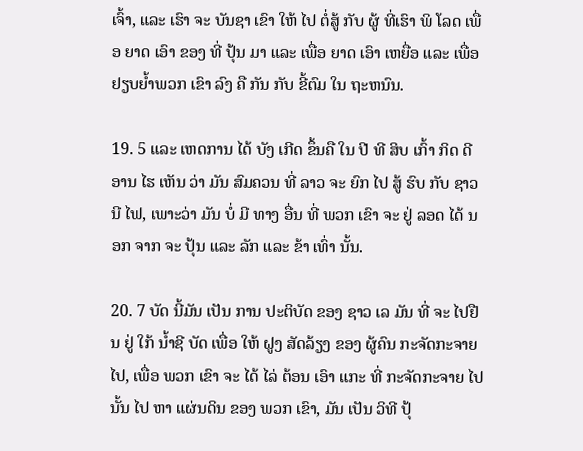ເຈົ້າ, ແລະ ເຮົາ ຈະ ບັນຊາ ເຂົາ ໃຫ້ ໄປ ຕໍ່ສູ້ ກັບ ຜູ້ ທີ່ເຮົາ ພິ ໂລດ ເພື່ອ ຍາດ ເອົາ ຂອງ ທີ່ ປຸ້ນ ມາ ແລະ ເພື່ອ ຍາດ ເອົາ ເຫຍື່ອ ແລະ ເພື່ອ ຢຽບຍ້ຳພວກ ເຂົາ ລົງ ຄື ກັນ ກັບ ຂີ້ຕົມ ໃນ ຖະຫນົນ.

19. 5 ແລະ ເຫດການ ໄດ້ ບັງ ເກີດ ຂຶ້ນຄື ໃນ ປີ ທີ ສິບ ເກົ້າ ກິດ ດີ ອານ ໄຮ ເຫັນ ວ່າ ມັນ ສົມຄວນ ທີ່ ລາວ ຈະ ຍົກ ໄປ ສູ້ ຮົບ ກັບ ຊາວ ນີ ໄຟ, ເພາະວ່າ ມັນ ບໍ່ ມີ ທາງ ອື່ນ ທີ່ ພວກ ເຂົາ ຈະ ຢູ່ ລອດ ໄດ້ ນອກ ຈາກ ຈະ ປຸ້ນ ແລະ ລັກ ແລະ ຂ້າ ເທົ່າ ນັ້ນ.

20. 7 ບັດ ນີ້ມັນ ເປັນ ການ ປະຕິບັດ ຂອງ ຊາວ ເລ ມັນ ທີ່ ຈະ ໄປຢືນ ຢູ່ ໃກ້ ນ້ຳຊີ ບັດ ເພື່ອ ໃຫ້ ຝູງ ສັດລ້ຽງ ຂອງ ຜູ້ຄົນ ກະຈັດກະຈາຍ ໄປ, ເພື່ອ ພວກ ເຂົາ ຈະ ໄດ້ ໄລ່ ຕ້ອນ ເອົາ ແກະ ທີ່ ກະຈັດກະຈາຍ ໄປ ນັ້ນ ໄປ ຫາ ແຜ່ນດິນ ຂອງ ພວກ ເຂົາ, ມັນ ເປັນ ວິທີ ປຸ້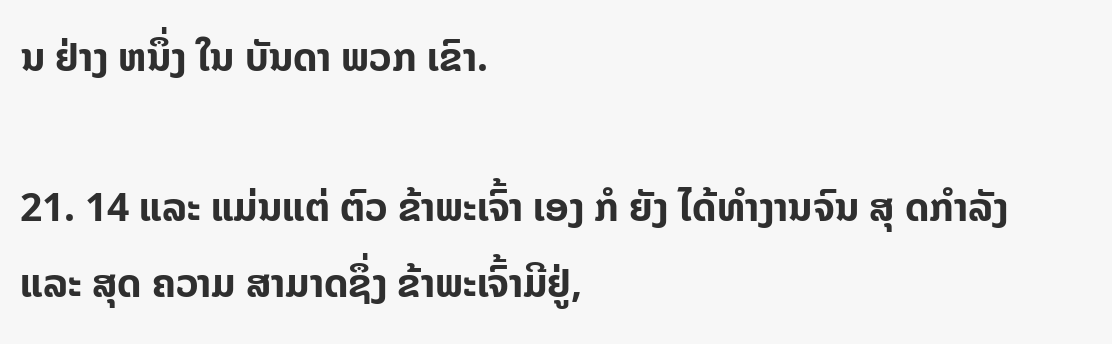ນ ຢ່າງ ຫນຶ່ງ ໃນ ບັນດາ ພວກ ເຂົາ.

21. 14 ແລະ ແມ່ນແຕ່ ຕົວ ຂ້າພະເຈົ້າ ເອງ ກໍ ຍັງ ໄດ້ທໍາງານຈົນ ສຸ ດກໍາລັງ ແລະ ສຸດ ຄວາມ ສາມາດຊຶ່ງ ຂ້າພະເຈົ້າມີຢູ່,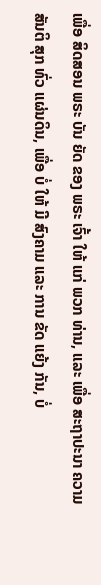ເພື່ອ ສິດສອນ ພຣະ ບັນ ຍັດ ຂອງ ພຣະ ເຈົ້າ ໃຫ້ ແກ່ ພວກ ທ່ານ, ແລະ ເພື່ອ ສະຖາປະນາ ຄວາມ ສັນຕິ ສຸກ ທົ່ວ ແຜ່ນດິນ, ເພື່ອ ບໍ່ ໃຫ້ ມີ ສົງຄາມ ແລະ ການ ຂັດ ແຍ້ງ ກັນ, ບໍ່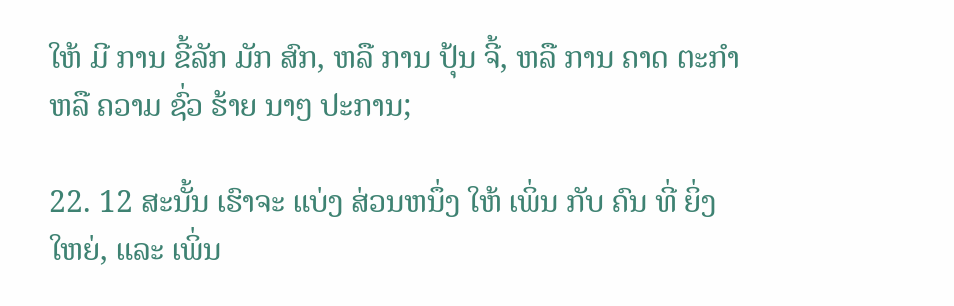ໃຫ້ ມີ ການ ຂີ້ລັກ ມັກ ສົກ, ຫລື ການ ປຸ້ນ ຈີ້, ຫລື ການ ຄາດ ຕະກໍາ ຫລື ຄວາມ ຊົ່ວ ຮ້າຍ ນາໆ ປະການ;

22. 12 ສະນັ້ນ ເຮົາຈະ ແບ່ງ ສ່ວນຫນຶ່ງ ໃຫ້ ເພິ່ນ ກັບ ຄົນ ທີ່ ຍິ່ງ ໃຫຍ່, ແລະ ເພິ່ນ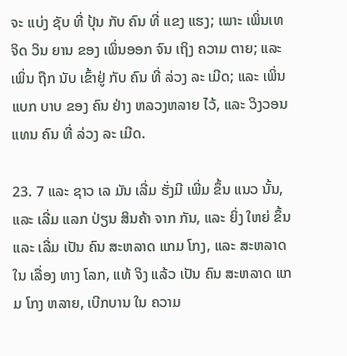ຈະ ແບ່ງ ຊັບ ທີ່ ປຸ້ນ ກັບ ຄົນ ທີ່ ແຂງ ແຮງ; ເພາະ ເພິ່ນເທ ຈິດ ວິນ ຍານ ຂອງ ເພິ່ນອອກ ຈົນ ເຖິງ ຄວາມ ຕາຍ; ແລະ ເພິ່ນ ຖືກ ນັບ ເຂົ້າຢູ່ ກັບ ຄົນ ທີ່ ລ່ວງ ລະ ເມີດ; ແລະ ເພິ່ນ ແບກ ບາບ ຂອງ ຄົນ ຢ່າງ ຫລວງຫລາຍ ໄວ້, ແລະ ວິງວອນ ແທນ ຄົນ ທີ່ ລ່ວງ ລະ ເມີດ.

23. 7 ແລະ ຊາວ ເລ ມັນ ເລີ່ມ ຮັ່ງມີ ເພີ່ມ ຂຶ້ນ ແນວ ນັ້ນ, ແລະ ເລີ່ມ ແລກ ປ່ຽນ ສິນຄ້າ ຈາກ ກັນ, ແລະ ຍິ່ງ ໃຫຍ່ ຂຶ້ນ ແລະ ເລີ່ມ ເປັນ ຄົນ ສະຫລາດ ແກມ ໂກງ, ແລະ ສະຫລາດ ໃນ ເລື່ອງ ທາງ ໂລກ, ແທ້ ຈິງ ແລ້ວ ເປັນ ຄົນ ສະຫລາດ ແກມ ໂກງ ຫລາຍ, ເບີກບານ ໃນ ຄວາມ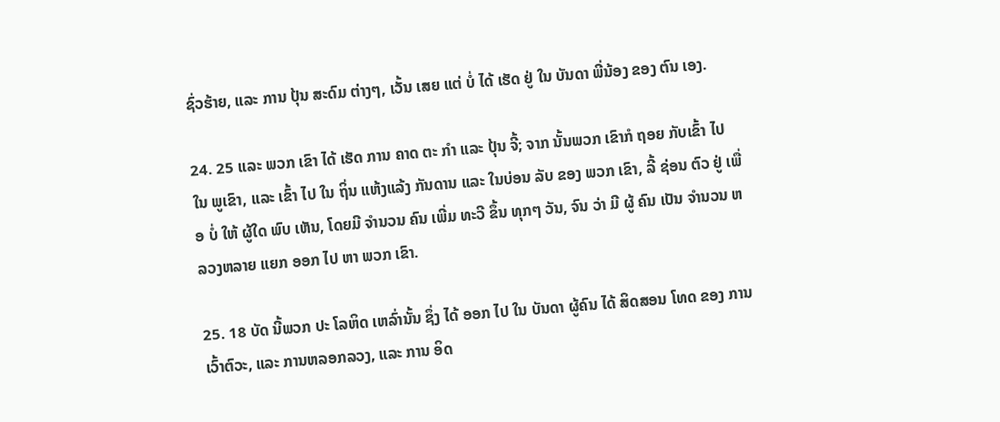ຊົ່ວຮ້າຍ, ແລະ ການ ປຸ້ນ ສະດົມ ຕ່າງໆ, ເວັ້ນ ເສຍ ແຕ່ ບໍ່ ໄດ້ ເຮັດ ຢູ່ ໃນ ບັນດາ ພີ່ນ້ອງ ຂອງ ຕົນ ເອງ.

24. 25 ແລະ ພວກ ເຂົາ ໄດ້ ເຮັດ ການ ຄາດ ຕະ ກໍາ ແລະ ປຸ້ນ ຈີ້; ຈາກ ນັ້ນພວກ ເຂົາກໍ ຖອຍ ກັບເຂົ້າ ໄປ ໃນ ພູເຂົາ, ແລະ ເຂົ້າ ໄປ ໃນ ຖິ່ນ ແຫ້ງແລ້ງ ກັນດານ ແລະ ໃນບ່ອນ ລັບ ຂອງ ພວກ ເຂົາ, ລີ້ ຊ່ອນ ຕົວ ຢູ່ ເພື່ອ ບໍ່ ໃຫ້ ຜູ້ໃດ ພົບ ເຫັນ, ໂດຍມີ ຈໍານວນ ຄົນ ເພີ່ມ ທະວີ ຂຶ້ນ ທຸກໆ ວັນ, ຈົນ ວ່າ ມີ ຜູ້ ຄົນ ເປັນ ຈໍານວນ ຫລວງຫລາຍ ແຍກ ອອກ ໄປ ຫາ ພວກ ເຂົາ.

25. 18 ບັດ ນີ້ພວກ ປະ ໂລຫິດ ເຫລົ່ານັ້ນ ຊຶ່ງ ໄດ້ ອອກ ໄປ ໃນ ບັນດາ ຜູ້ຄົນ ໄດ້ ສິດສອນ ໂທດ ຂອງ ການ ເວົ້າຕົວະ, ແລະ ການຫລອກລວງ, ແລະ ການ ອິດ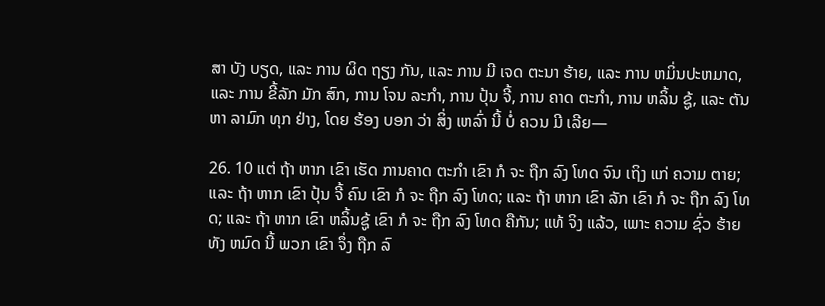ສາ ບັງ ບຽດ, ແລະ ການ ຜິດ ຖຽງ ກັນ, ແລະ ການ ມີ ເຈດ ຕະນາ ຮ້າຍ, ແລະ ການ ຫມິ່ນປະຫມາດ, ແລະ ການ ຂີ້ລັກ ມັກ ສົກ, ການ ໂຈນ ລະກໍາ, ການ ປຸ້ນ ຈີ້, ການ ຄາດ ຕະກໍາ, ການ ຫລິ້ນ ຊູ້, ແລະ ຕັນຫາ ລາມົກ ທຸກ ຢ່າງ, ໂດຍ ຮ້ອງ ບອກ ວ່າ ສິ່ງ ເຫລົ່າ ນີ້ ບໍ່ ຄວນ ມີ ເລີຍ—

26. 10 ແຕ່ ຖ້າ ຫາກ ເຂົາ ເຮັດ ການຄາດ ຕະກໍາ ເຂົາ ກໍ ຈະ ຖືກ ລົງ ໂທດ ຈົນ ເຖິງ ແກ່ ຄວາມ ຕາຍ; ແລະ ຖ້າ ຫາກ ເຂົາ ປຸ້ນ ຈີ້ ຄົນ ເຂົາ ກໍ ຈະ ຖືກ ລົງ ໂທດ; ແລະ ຖ້າ ຫາກ ເຂົາ ລັກ ເຂົາ ກໍ ຈະ ຖືກ ລົງ ໂທດ; ແລະ ຖ້າ ຫາກ ເຂົາ ຫລິ້ນຊູ້ ເຂົາ ກໍ ຈະ ຖືກ ລົງ ໂທດ ຄືກັນ; ແທ້ ຈິງ ແລ້ວ, ເພາະ ຄວາມ ຊົ່ວ ຮ້າຍ ທັງ ຫມົດ ນີ້ ພວກ ເຂົາ ຈຶ່ງ ຖືກ ລົ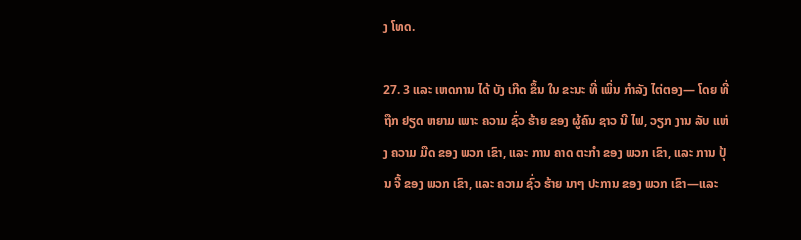ງ ໂທດ.

27. 3 ແລະ ເຫດການ ໄດ້ ບັງ ເກີດ ຂຶ້ນ ໃນ ຂະນະ ທີ່ ເພິ່ນ ກໍາລັງ ໄຕ່ຕອງ— ໂດຍ ທີ່ ຖືກ ຢຽດ ຫຍາມ ເພາະ ຄວາມ ຊົ່ວ ຮ້າຍ ຂອງ ຜູ້ຄົນ ຊາວ ນີ ໄຟ, ວຽກ ງານ ລັບ ແຫ່ງ ຄວາມ ມືດ ຂອງ ພວກ ເຂົາ, ແລະ ການ ຄາດ ຕະກໍາ ຂອງ ພວກ ເຂົາ, ແລະ ການ ປຸ້ນ ຈີ້ ຂອງ ພວກ ເຂົາ, ແລະ ຄວາມ ຊົ່ວ ຮ້າຍ ນາໆ ປະການ ຂອງ ພວກ ເຂົາ—ແລະ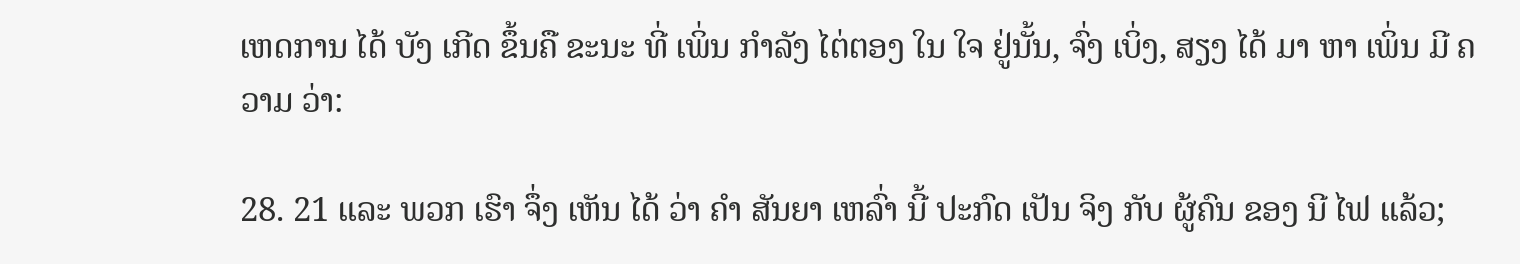ເຫດການ ໄດ້ ບັງ ເກີດ ຂຶ້ນຄື ຂະນະ ທີ່ ເພິ່ນ ກໍາລັງ ໄຕ່ຕອງ ໃນ ໃຈ ຢູ່ນັ້ນ, ຈົ່ງ ເບິ່ງ, ສຽງ ໄດ້ ມາ ຫາ ເພິ່ນ ມີ ຄວາມ ວ່າ:

28. 21 ແລະ ພວກ ເຮົາ ຈຶ່ງ ເຫັນ ໄດ້ ວ່າ ຄໍາ ສັນຍາ ເຫລົ່າ ນີ້ ປະກົດ ເປັນ ຈິງ ກັບ ຜູ້ຄົນ ຂອງ ນີ ໄຟ ແລ້ວ;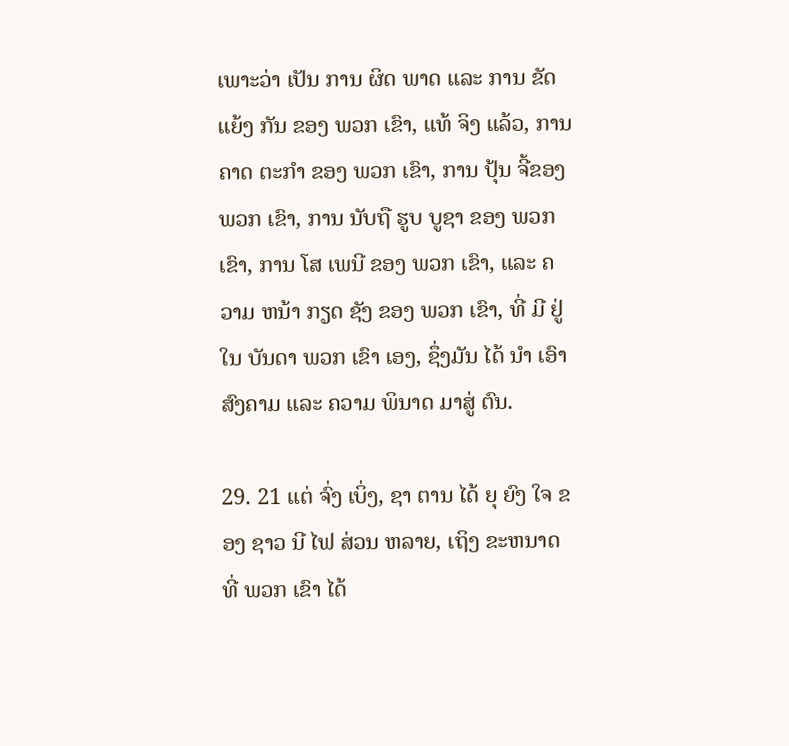ເພາະວ່າ ເປັນ ການ ຜິດ ພາດ ແລະ ການ ຂັດ ແຍ້ງ ກັນ ຂອງ ພວກ ເຂົາ, ແທ້ ຈິງ ແລ້ວ, ການ ຄາດ ຕະກໍາ ຂອງ ພວກ ເຂົາ, ການ ປຸ້ນ ຈີ້ຂອງ ພວກ ເຂົາ, ການ ນັບຖື ຮູບ ບູຊາ ຂອງ ພວກ ເຂົາ, ການ ໂສ ເພນີ ຂອງ ພວກ ເຂົາ, ແລະ ຄວາມ ຫນ້າ ກຽດ ຊັງ ຂອງ ພວກ ເຂົາ, ທີ່ ມີ ຢູ່ ໃນ ບັນດາ ພວກ ເຂົາ ເອງ, ຊຶ່ງມັນ ໄດ້ ນໍາ ເອົາ ສົງຄາມ ແລະ ຄວາມ ພິນາດ ມາສູ່ ຕົນ.

29. 21 ແຕ່ ຈົ່ງ ເບິ່ງ, ຊາ ຕານ ໄດ້ ຍຸ ຍົງ ໃຈ ຂອງ ຊາວ ນີ ໄຟ ສ່ວນ ຫລາຍ, ເຖິງ ຂະຫນາດ ທີ່ ພວກ ເຂົາ ໄດ້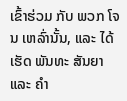ເຂົ້າຮ່ວມ ກັບ ພວກ ໂຈນ ເຫລົ່ານັ້ນ, ແລະ ໄດ້ ເຮັດ ພັນທະ ສັນຍາ ແລະ ຄໍາ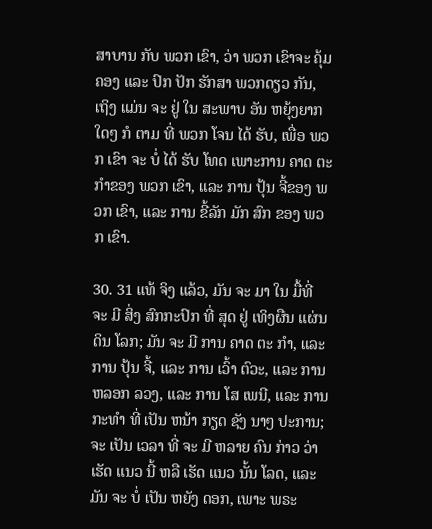ສາບານ ກັບ ພວກ ເຂົາ, ວ່າ ພວກ ເຂົາຈະ ຄຸ້ມ ຄອງ ແລະ ປົກ ປັກ ຮັກສາ ພວກດຽວ ກັນ, ເຖິງ ແມ່ນ ຈະ ຢູ່ ໃນ ສະພາບ ອັນ ຫຍຸ້ງຍາກ ໃດໆ ກໍ ຕາມ ທີ່ ພວກ ໂຈນ ໄດ້ ຮັບ, ເພື່ອ ພວກ ເຂົາ ຈະ ບໍ່ ໄດ້ ຮັບ ໂທດ ເພາະການ ຄາດ ຕະກໍາຂອງ ພວກ ເຂົາ, ແລະ ການ ປຸ້ນ ຈີ້ຂອງ ພວກ ເຂົາ, ແລະ ການ ຂີ້ລັກ ມັກ ສົກ ຂອງ ພວກ ເຂົາ.

30. 31 ແທ້ ຈິງ ແລ້ວ, ມັນ ຈະ ມາ ໃນ ມື້ທີ່ ຈະ ມີ ສິ່ງ ສົກກະປົກ ທີ່ ສຸດ ຢູ່ ເທິງຜືນ ແຜ່ນດິນ ໂລກ; ມັນ ຈະ ມີ ການ ຄາດ ຕະ ກໍາ, ແລະ ການ ປຸ້ນ ຈີ້, ແລະ ການ ເວົ້າ ຕົວະ, ແລະ ການ ຫລອກ ລວງ, ແລະ ການ ໂສ ເພນີ, ແລະ ການ ກະທໍາ ທີ່ ເປັນ ຫນ້າ ກຽດ ຊັງ ນາໆ ປະການ; ຈະ ເປັນ ເວລາ ທີ່ ຈະ ມີ ຫລາຍ ຄົນ ກ່າວ ວ່າ ເຮັດ ແນວ ນີ້ ຫລື ເຮັດ ແນວ ນັ້ນ ໂລດ, ແລະ ມັນ ຈະ ບໍ່ ເປັນ ຫຍັງ ດອກ, ເພາະ ພຣະ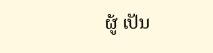ຜູ້ ເປັນ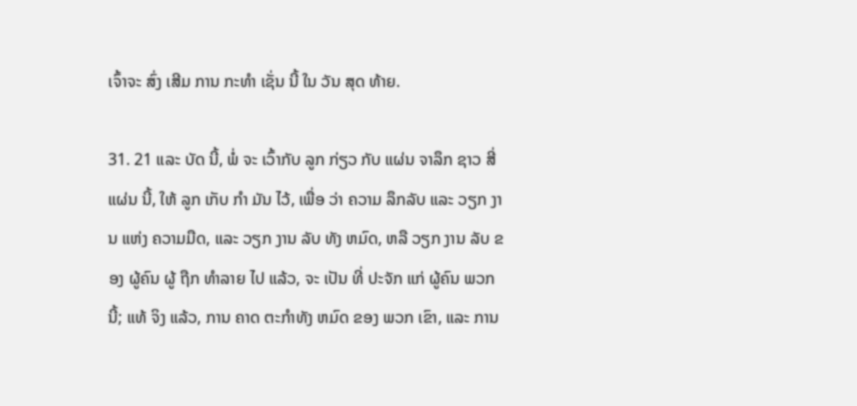ເຈົ້າຈະ ສົ່ງ ເສີມ ການ ກະທໍາ ເຊັ່ນ ນີ້ ໃນ ວັນ ສຸດ ທ້າຍ.

31. 21 ແລະ ບັດ ນີ້, ພໍ່ ຈະ ເວົ້າກັບ ລູກ ກ່ຽວ ກັບ ແຜ່ນ ຈາລຶກ ຊາວ ສີ່ ແຜ່ນ ນີ້, ໃຫ້ ລູກ ເກັບ ກໍາ ມັນ ໄວ້, ເພື່ອ ວ່າ ຄວາມ ລຶກລັບ ແລະ ວຽກ ງານ ແຫ່ງ ຄວາມມືດ, ແລະ ວຽກ ງານ ລັບ ທັງ ຫມົດ, ຫລື ວຽກ ງານ ລັບ ຂອງ ຜູ້ຄົນ ຜູ້ ຖືກ ທໍາລາຍ ໄປ ແລ້ວ, ຈະ ເປັນ ທີ່ ປະຈັກ ແກ່ ຜູ້ຄົນ ພວກ ນີ້; ແທ້ ຈິງ ແລ້ວ, ການ ຄາດ ຕະກໍາທັງ ຫມົດ ຂອງ ພວກ ເຂົາ, ແລະ ການ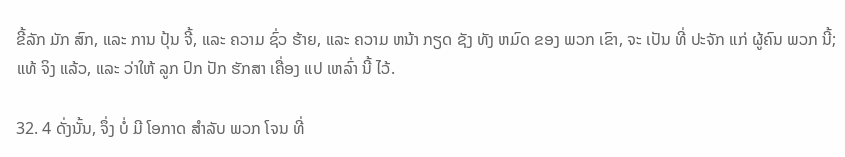ຂີ້ລັກ ມັກ ສົກ, ແລະ ການ ປຸ້ນ ຈີ້, ແລະ ຄວາມ ຊົ່ວ ຮ້າຍ, ແລະ ຄວາມ ຫນ້າ ກຽດ ຊັງ ທັງ ຫມົດ ຂອງ ພວກ ເຂົາ, ຈະ ເປັນ ທີ່ ປະຈັກ ແກ່ ຜູ້ຄົນ ພວກ ນີ້; ແທ້ ຈິງ ແລ້ວ, ແລະ ວ່າໃຫ້ ລູກ ປົກ ປັກ ຮັກສາ ເຄື່ອງ ແປ ເຫລົ່າ ນີ້ ໄວ້.

32. 4 ດັ່ງນັ້ນ, ຈຶ່ງ ບໍ່ ມີ ໂອກາດ ສໍາລັບ ພວກ ໂຈນ ທີ່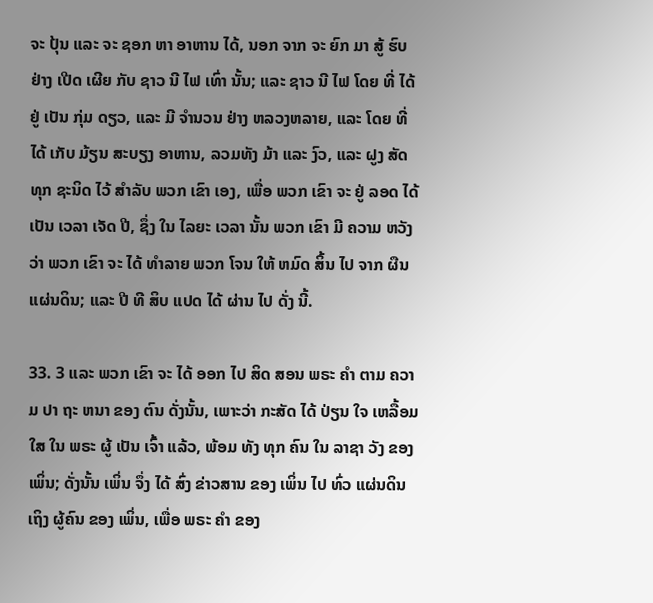ຈະ ປຸ້ນ ແລະ ຈະ ຊອກ ຫາ ອາຫານ ໄດ້, ນອກ ຈາກ ຈະ ຍົກ ມາ ສູ້ ຮົບ ຢ່າງ ເປີດ ເຜີຍ ກັບ ຊາວ ນີ ໄຟ ເທົ່າ ນັ້ນ; ແລະ ຊາວ ນີ ໄຟ ໂດຍ ທີ່ ໄດ້ ຢູ່ ເປັນ ກຸ່ມ ດຽວ, ແລະ ມີ ຈໍານວນ ຢ່າງ ຫລວງຫລາຍ, ແລະ ໂດຍ ທີ່ໄດ້ ເກັບ ມ້ຽນ ສະບຽງ ອາຫານ, ລວມທັງ ມ້າ ແລະ ງົວ, ແລະ ຝູງ ສັດ ທຸກ ຊະນິດ ໄວ້ ສໍາລັບ ພວກ ເຂົາ ເອງ, ເພື່ອ ພວກ ເຂົາ ຈະ ຢູ່ ລອດ ໄດ້ ເປັນ ເວລາ ເຈັດ ປີ, ຊຶ່ງ ໃນ ໄລຍະ ເວລາ ນັ້ນ ພວກ ເຂົາ ມີ ຄວາມ ຫວັງ ວ່າ ພວກ ເຂົາ ຈະ ໄດ້ ທໍາລາຍ ພວກ ໂຈນ ໃຫ້ ຫມົດ ສິ້ນ ໄປ ຈາກ ຜືນ ແຜ່ນດິນ; ແລະ ປີ ທີ ສິບ ແປດ ໄດ້ ຜ່ານ ໄປ ດັ່ງ ນີ້.

33. 3 ແລະ ພວກ ເຂົາ ຈະ ໄດ້ ອອກ ໄປ ສິດ ສອນ ພຣະ ຄໍາ ຕາມ ຄວາມ ປາ ຖະ ຫນາ ຂອງ ຕົນ ດັ່ງນັ້ນ, ເພາະວ່າ ກະສັດ ໄດ້ ປ່ຽນ ໃຈ ເຫລື້ອມ ໃສ ໃນ ພຣະ ຜູ້ ເປັນ ເຈົ້າ ແລ້ວ, ພ້ອມ ທັງ ທຸກ ຄົນ ໃນ ລາຊາ ວັງ ຂອງ ເພິ່ນ; ດັ່ງນັ້ນ ເພິ່ນ ຈຶ່ງ ໄດ້ ສົ່ງ ຂ່າວສານ ຂອງ ເພິ່ນ ໄປ ທົ່ວ ແຜ່ນດິນ ເຖິງ ຜູ້ຄົນ ຂອງ ເພິ່ນ, ເພື່ອ ພຣະ ຄໍາ ຂອງ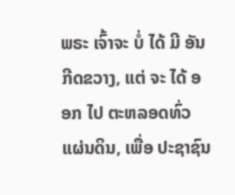ພຣະ ເຈົ້າຈະ ບໍ່ ໄດ້ ມີ ອັນ ກີດຂວາງ, ແຕ່ ຈະ ໄດ້ ອອກ ໄປ ຕະຫລອດທົ່ວ ແຜ່ນດິນ, ເພື່ອ ປະຊາຊົນ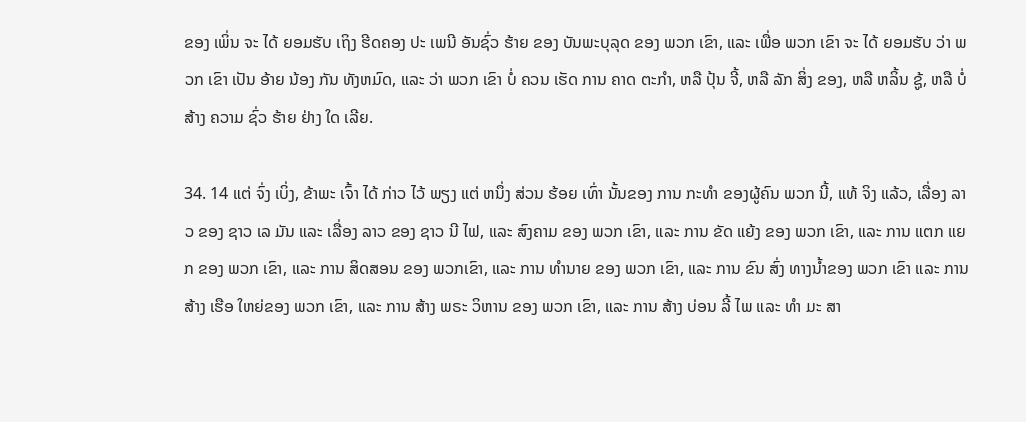ຂອງ ເພິ່ນ ຈະ ໄດ້ ຍອມຮັບ ເຖິງ ຮີດຄອງ ປະ ເພນີ ອັນຊົ່ວ ຮ້າຍ ຂອງ ບັນພະບຸລຸດ ຂອງ ພວກ ເຂົາ, ແລະ ເພື່ອ ພວກ ເຂົາ ຈະ ໄດ້ ຍອມຮັບ ວ່າ ພວກ ເຂົາ ເປັນ ອ້າຍ ນ້ອງ ກັນ ທັງຫມົດ, ແລະ ວ່າ ພວກ ເຂົາ ບໍ່ ຄວນ ເຮັດ ການ ຄາດ ຕະກໍາ, ຫລື ປຸ້ນ ຈີ້, ຫລື ລັກ ສິ່ງ ຂອງ, ຫລື ຫລິ້ນ ຊູ້, ຫລື ບໍ່ ສ້າງ ຄວາມ ຊົ່ວ ຮ້າຍ ຢ່າງ ໃດ ເລີຍ.

34. 14 ແຕ່ ຈົ່ງ ເບິ່ງ, ຂ້າພະ ເຈົ້າ ໄດ້ ກ່າວ ໄວ້ ພຽງ ແຕ່ ຫນຶ່ງ ສ່ວນ ຮ້ອຍ ເທົ່າ ນັ້ນຂອງ ການ ກະທໍາ ຂອງຜູ້ຄົນ ພວກ ນີ້, ແທ້ ຈິງ ແລ້ວ, ເລື່ອງ ລາວ ຂອງ ຊາວ ເລ ມັນ ແລະ ເລື່ອງ ລາວ ຂອງ ຊາວ ນີ ໄຟ, ແລະ ສົງຄາມ ຂອງ ພວກ ເຂົາ, ແລະ ການ ຂັດ ແຍ້ງ ຂອງ ພວກ ເຂົາ, ແລະ ການ ແຕກ ແຍກ ຂອງ ພວກ ເຂົາ, ແລະ ການ ສິດສອນ ຂອງ ພວກເຂົາ, ແລະ ການ ທໍານາຍ ຂອງ ພວກ ເຂົາ, ແລະ ການ ຂົນ ສົ່ງ ທາງນ້ຳຂອງ ພວກ ເຂົາ ແລະ ການ ສ້າງ ເຮືອ ໃຫຍ່ຂອງ ພວກ ເຂົາ, ແລະ ການ ສ້າງ ພຣະ ວິຫານ ຂອງ ພວກ ເຂົາ, ແລະ ການ ສ້າງ ບ່ອນ ລີ້ ໄພ ແລະ ທໍາ ມະ ສາ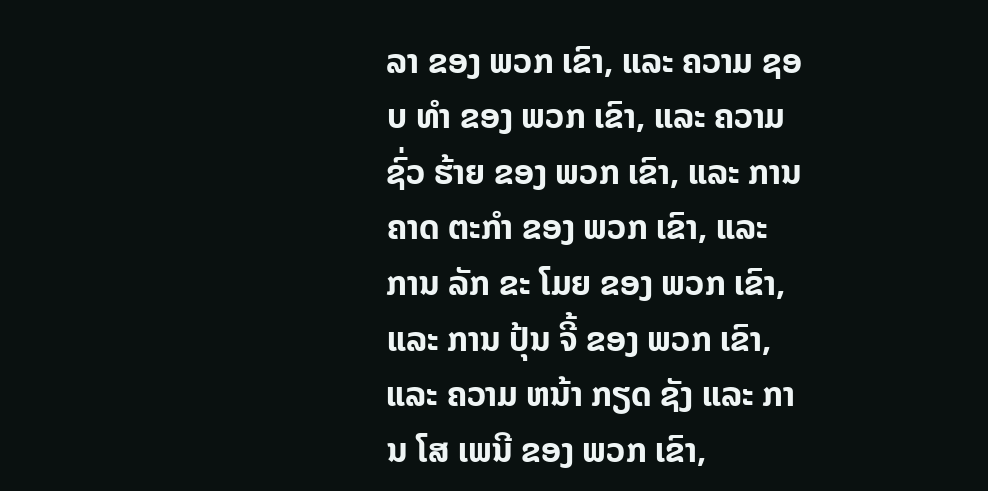ລາ ຂອງ ພວກ ເຂົາ, ແລະ ຄວາມ ຊອບ ທໍາ ຂອງ ພວກ ເຂົາ, ແລະ ຄວາມ ຊົ່ວ ຮ້າຍ ຂອງ ພວກ ເຂົາ, ແລະ ການ ຄາດ ຕະກໍາ ຂອງ ພວກ ເຂົາ, ແລະ ການ ລັກ ຂະ ໂມຍ ຂອງ ພວກ ເຂົາ, ແລະ ການ ປຸ້ນ ຈີ້ ຂອງ ພວກ ເຂົາ, ແລະ ຄວາມ ຫນ້າ ກຽດ ຊັງ ແລະ ການ ໂສ ເພນີ ຂອງ ພວກ ເຂົາ,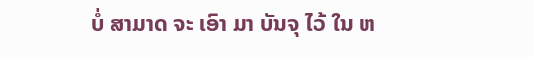ບໍ່ ສາມາດ ຈະ ເອົາ ມາ ບັນຈຸ ໄວ້ ໃນ ຫ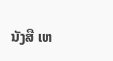ນັງສື ເຫ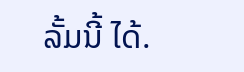ລັ້ມນີ້ ໄດ້.